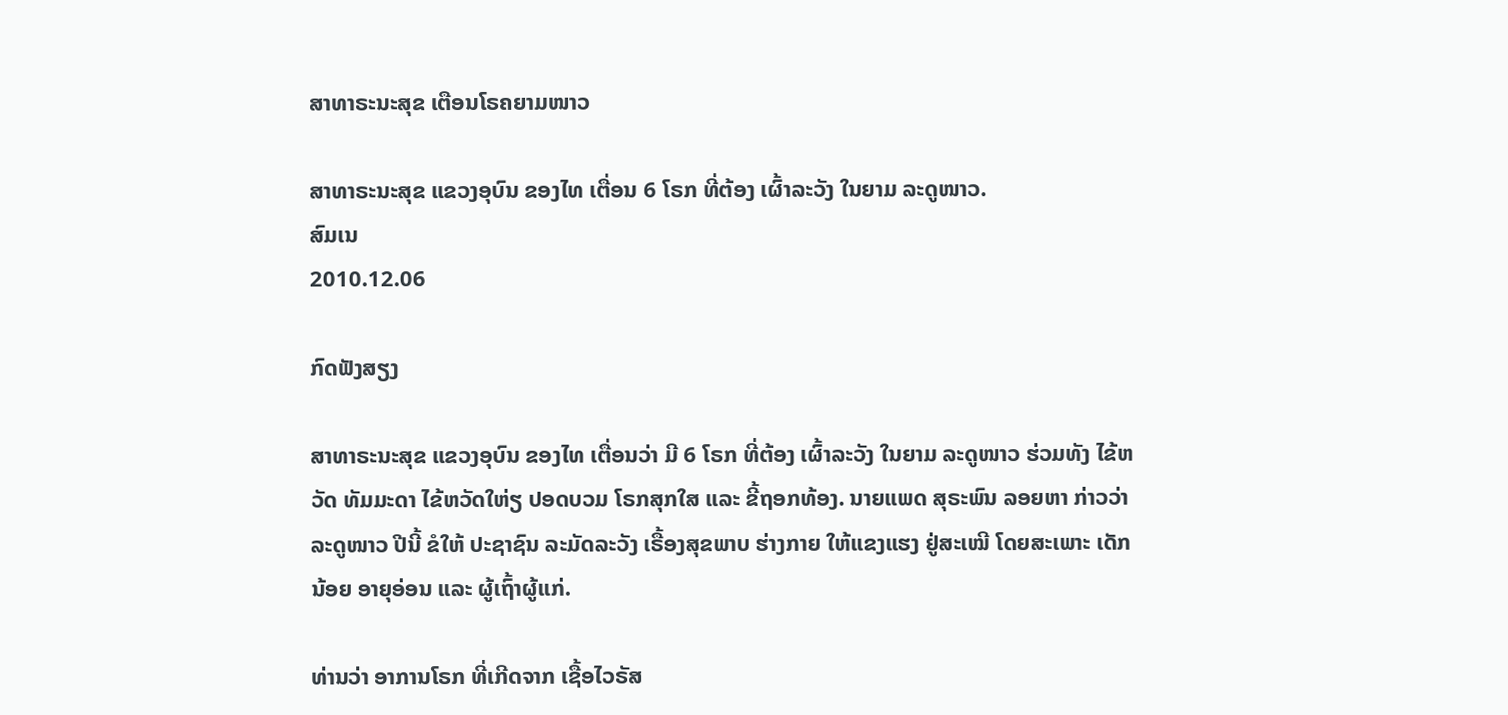ສາທາຣະນະສຸຂ ເຕືອນໂຣຄຍາມໜາວ

ສາທາຣະນະສຸຂ ແຂວງອຸບົນ ຂອງໄທ ເຕື່ອນ 6 ໂຣກ ທີ່ຕ້ອງ ເຜົ້າລະວັງ ໃນຍາມ ລະດູໜາວ.
ສົມເນ
2010.12.06

ກົດຟັງສຽງ

ສາທາຣະນະສຸຂ ແຂວງອຸບົນ ຂອງໄທ ເຕື່ອນວ່າ ມີ 6 ໂຣກ ທີ່ຕ້ອງ ເຜົ້າລະວັງ ໃນຍາມ ລະດູໜາວ ຮ່ວມທັງ ໄຂ້ຫວັດ ທັມມະດາ ໄຂ້ຫວັດໃຫ່ຽ ປອດບວມ ໂຣກສຸກໃສ ແລະ ຂີ້ຖອກທ້ອງ. ນາຍແພດ ສຸຣະພົນ ລອຍຫາ ກ່າວວ່າ ລະດູໜາວ ປີນີ້ ຂໍໃຫ້ ປະຊາຊົນ ລະມັດລະວັງ ເຣື້ອງສຸຂພາບ ຮ່າງກາຍ ໃຫ້ແຂງແຮງ ຢູ່ສະເໝີ ໂດຍສະເພາະ ເດັກນ້ອຍ ອາຍຸອ່ອນ ແລະ ຜູ້ເຖົ້າຜູ້ແກ່.

ທ່ານວ່າ ອາການໂຣກ ທີ່ເກີດຈາກ ເຊື້ອໄວຣັສ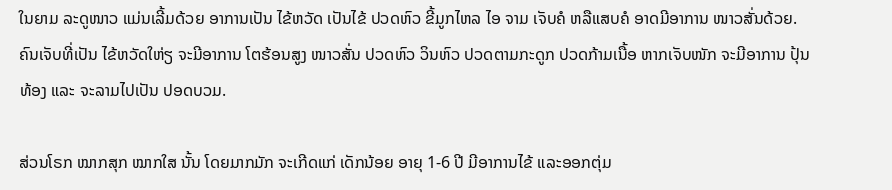ໃນຍາມ ລະດູໜາວ ແມ່ນເລີ້ມດ້ວຍ ອາການເປັນ ໄຂ້ຫວັດ ເປັນໄຂ້ ປວດຫົວ ຂີ້ມູກໄຫລ ໄອ ຈາມ ເຈັບຄໍ ຫລືແສບຄໍ ອາດມີອາການ ໜາວສັ່ນດ້ວຍ. ຄົນເຈັບທີ່ເປັນ ໄຂ້ຫວັດໃຫ່ຽ ຈະມີອາການ ໂຕຮ້ອນສູງ ໜາວສັ່ນ ປວດຫົວ ວິນຫົວ ປວດຕາມກະດູກ ປວດກ້າມເນື້ອ ຫາກເຈັບໜັກ ຈະມີອາການ ປຸ້ນທ້ອງ ແລະ ຈະລາມໄປເປັນ ປອດບວມ.

ສ່ວນໂຣກ ໝາກສຸກ ໝາກໃສ ນັ້ນ ໂດຍມາກມັກ ຈະເກີດແກ່ ເດັກນ້ອຍ ອາຍຸ 1-6 ປີ ມີອາການໄຂ້ ແລະອອກຕຸ່ມ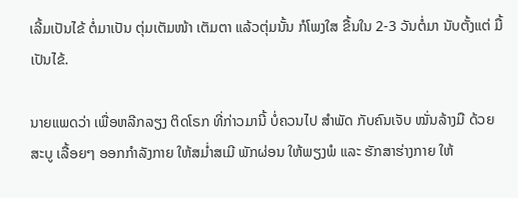ເລີ້ມເປັນໄຂ້ ຕໍ່ມາເປັນ ຕຸ່ມເຕັມໜ້າ ເຕັມຕາ ແລ້ວຕຸ່ມນັ້ນ ກໍໂພງໃສ ຂື້ນໃນ 2-3 ວັນຕໍ່ມາ ນັບຕັ້ງແຕ່ ມື້ເປັນໄຂ້.

ນາຍແພດວ່າ ເພື່ອຫລີກລຽງ ຕິດໂຣກ ທີ່ກ່າວມານີ້ ບໍ່ຄວນໄປ ສໍາພັດ ກັບຄົນເຈັບ ໝັ່ນລ້າງມື ດ້ວຍສະບູ ເລື້ອຍໆ ອອກກໍາລັງກາຍ ໃຫ້ສມໍ່າສເມີ ພັກຜ່ອນ ໃຫ້ພຽງພໍ ແລະ ຮັກສາຮ່າງກາຍ ໃຫ້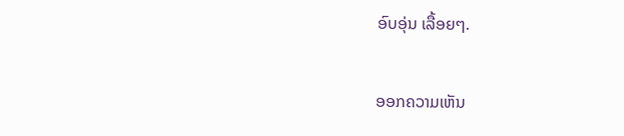ອົບອຸ່ນ ເລື້ອຍໆ.

ອອກຄວາມເຫັນ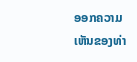ອອກຄວາມເຫັນຂອງທ່າ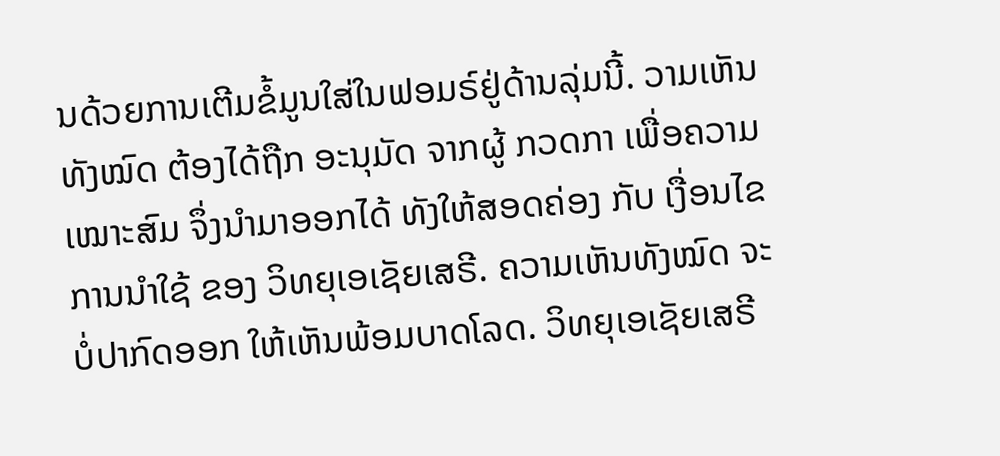ນດ້ວຍການເຕີມຂໍ້ມູນໃສ່ໃນຟອມຣ໌ຢູ່ດ້ານລຸ່ມນີ້. ວາມເຫັນທັງໝົດ ຕ້ອງໄດ້ຖືກ ອະນຸມັດ ຈາກຜູ້ ກວດກາ ເພື່ອຄວາມເໝາະສົມ ຈຶ່ງນໍາມາອອກໄດ້ ທັງໃຫ້ສອດຄ່ອງ ກັບ ເງື່ອນໄຂ ການນຳໃຊ້ ຂອງ ວິທຍຸເອເຊັຍເສຣີ. ຄວາມເຫັນທັງໝົດ ຈະບໍ່ປາກົດອອກ ໃຫ້ເຫັນພ້ອມບາດໂລດ. ວິທຍຸເອເຊັຍເສຣີ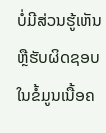ບໍ່ມີສ່ວນຮູ້ເຫັນ ຫຼືຮັບຜິດຊອບ ໃນຂໍ້ມູນເນື້ອຄ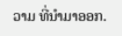ວາມ ທີ່ນໍາມາອອກ.